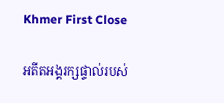Khmer First Close

អតីតអង្គរក្សផ្ទាល់របស់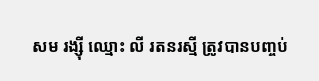សម រង្ស៊ី ឈ្មោះ លី រតនរស្មី ត្រូវបានបញ្ចប់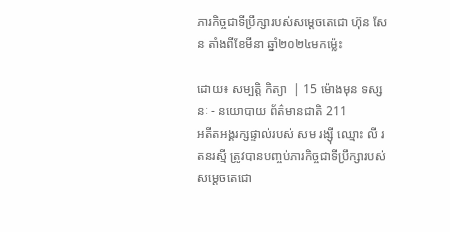ភារកិច្ចជាទីប្រឹក្សារបស់សម្តេចតេជោ ហ៊ុន សែន តាំងពីខែមីនា ឆ្នាំ២០២៤មកម៉្លេះ

ដោយ៖ សម្បត្តិ កិត្យា  | 15 ម៉ោងមុន ទស្សនៈ - នយោបាយ ព័ត៌មានជាតិ 211
អតីតអង្គរក្សផ្ទាល់របស់ សម រង្ស៊ី ឈ្មោះ លី រតនរស្មី ត្រូវបានបញ្ចប់ភារកិច្ចជាទីប្រឹក្សារបស់សម្តេចតេជោ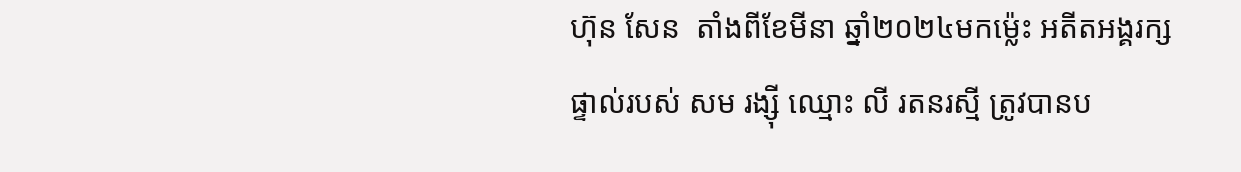ហ៊ុន សែន  តាំងពីខែមីនា ឆ្នាំ២០២៤មកម៉្លេះ អតីតអង្គរក្សផ្ទាល់របស់ សម រង្ស៊ី ឈ្មោះ លី រតនរស្មី ត្រូវបានប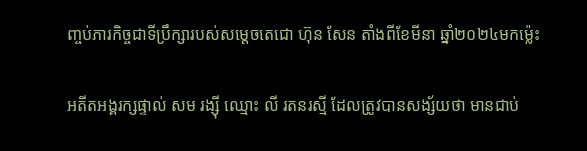ញ្ចប់ភារកិច្ចជាទីប្រឹក្សារបស់សម្តេចតេជោ ហ៊ុន សែន តាំងពីខែមីនា ឆ្នាំ២០២៤មកម៉្លេះ

អតីតអង្គរក្សផ្ទាល់ សម រង្ស៊ី ឈ្មោះ លី រតនរស្មី ដែលត្រូវបានសង្ស័យថា មានជាប់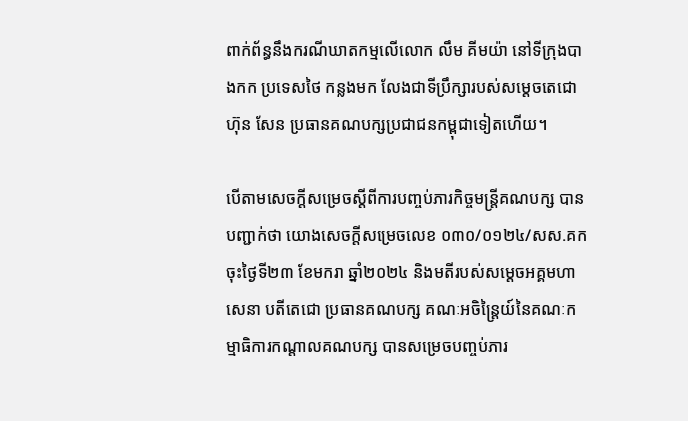ពាក់ព័ន្ធនឹងករណីឃាតកម្មលើលោក លឹម គីមយ៉ា នៅទីក្រុងបាងកក ប្រទេសថៃ កន្លងមក លែងជាទីប្រឹក្សារបស់សម្តេចតេជោ ហ៊ុន សែន ប្រធានគណបក្សប្រជាជនកម្ពុជាទៀតហើយ។

បើតាមសេចក្តីសម្រេចស្តីពីការបញ្ចប់ភារកិច្ចមន្រ្តីគណបក្ស បានបញ្ជាក់ថា យោងសេចក្តីសម្រេចលេខ ០៣០/០១២៤/សស.គក ចុះថ្ងៃទី២៣ ខែមករា ឆ្នាំ២០២៤ និងមតីរបស់សម្តេចអគ្គមហាសេនា បតីតេជោ ប្រធានគណបក្ស គណៈអចិន្រ្តៃយ៍នៃគណៈកម្មាធិការកណ្តាលគណបក្ស បានសម្រេចបញ្ចប់ភារ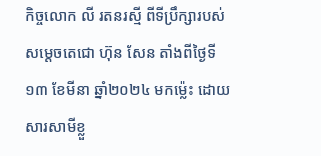កិច្ចលោក លី រតនរស្មី ពីទីប្រឹក្សារបស់សម្តេចតេជោ ហ៊ុន សែន តាំងពីថ្ងៃទី១៣ ខែមីនា ឆ្នាំ២០២៤ មកម៉្លេះ ដោយសារសាមីខ្លួ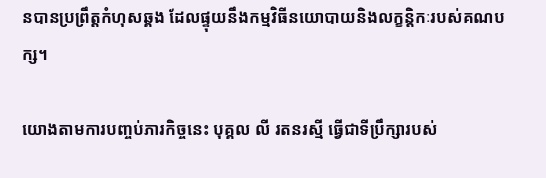នបានប្រព្រឹត្តកំហុសឆ្គង ដែលផ្ទុយនឹងកម្មវិធីនយោបាយនិងលក្ខន្តិកៈរបស់គណបក្ស។

យោងតាមការបញ្ចប់ភារកិច្ចនេះ បុគ្គល លី រតនរស្មី ធ្វើជាទីប្រឹក្សារបស់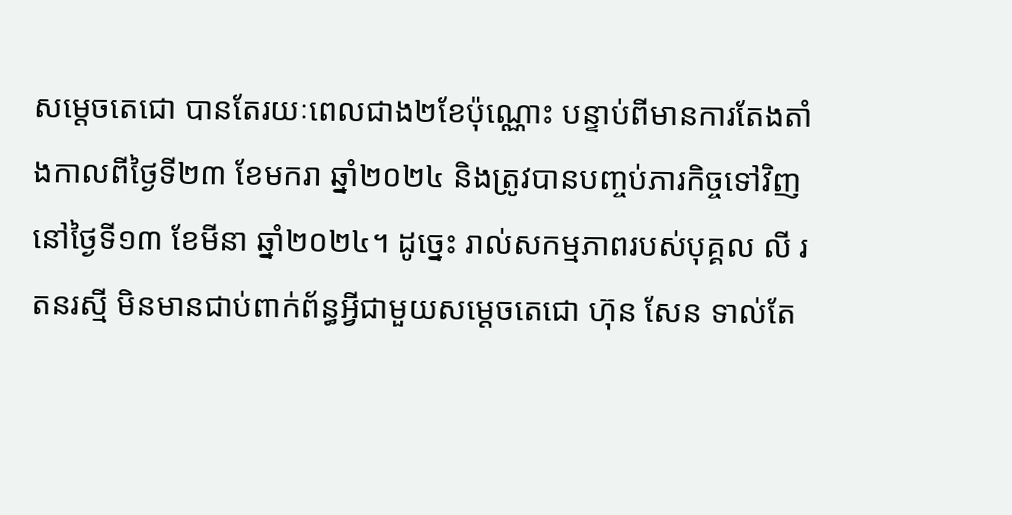សម្តេចតេជោ បានតែរយៈពេលជាង២ខែប៉ុណ្ណោះ បន្ទាប់ពីមានការតែងតាំងកាលពីថ្ងៃទី២៣ ខែមករា ឆ្នាំ២០២៤ និងត្រូវបានបញ្ចប់ភារកិច្ចទៅវិញនៅថ្ងៃទី១៣ ខែមីនា ឆ្នាំ២០២៤។ ដូច្នេះ រាល់សកម្មភាពរបស់បុគ្គល លី រតនរស្មី មិនមានជាប់ពាក់ព័ន្ធអ្វីជាមួយសម្តេចតេជោ ហ៊ុន សែន ទាល់តែ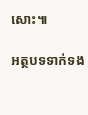សោះ៕

អត្ថបទទាក់ទង